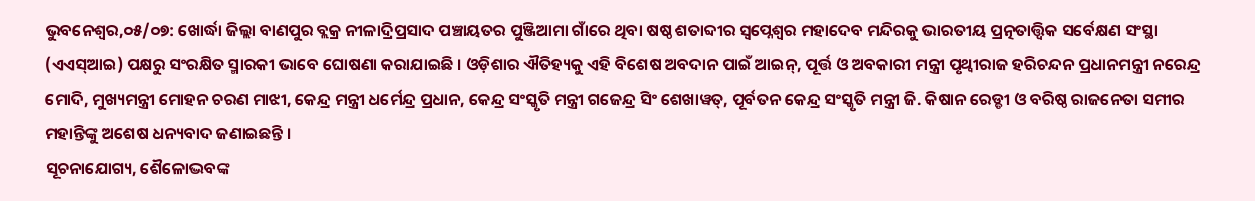ଭୁବନେଶ୍ୱର,୦୫/୦୭: ଖୋର୍ଦ୍ଧା ଜିଲ୍ଲା ବାଣପୁର ବ୍ଲକ୍ର ନୀଳାଦ୍ରିପ୍ରସାଦ ପଞ୍ଚାୟତର ପୁଞ୍ଜିଆମା ଗାଁରେ ଥିବା ଷଷ୍ଠ ଶତାବ୍ଦୀର ସ୍ୱପ୍ନେଶ୍ୱର ମହାଦେବ ମନ୍ଦିରକୁ ଭାରତୀୟ ପ୍ରତ୍ନତାତ୍ତ୍ୱିକ ସର୍ବେକ୍ଷଣ ସଂସ୍ଥା (ଏଏସ୍ଆଇ) ପକ୍ଷରୁ ସଂରକ୍ଷିତ ସ୍ମାରକୀ ଭାବେ ଘୋଷଣା କରାଯାଇଛି । ଓଡ଼ିଶାର ଐତିହ୍ୟକୁ ଏହି ବିଶେଷ ଅବଦାନ ପାଇଁ ଆଇନ୍, ପୂର୍ତ୍ତ ଓ ଅବକାରୀ ମନ୍ତ୍ରୀ ପୃଥ୍ୱୀରାଜ ହରିଚନ୍ଦନ ପ୍ରଧାନମନ୍ତ୍ରୀ ନରେନ୍ଦ୍ର ମୋଦି, ମୁଖ୍ୟମନ୍ତ୍ରୀ ମୋହନ ଚରଣ ମାଝୀ, କେନ୍ଦ୍ର ମନ୍ତ୍ରୀ ଧର୍ମେନ୍ଦ୍ର ପ୍ରଧାନ, କେନ୍ଦ୍ର ସଂସ୍କୃତି ମନ୍ତ୍ରୀ ଗଜେନ୍ଦ୍ର ସିଂ ଶେଖାୱତ୍, ପୂର୍ବତନ କେନ୍ଦ୍ର ସଂସ୍କୃତି ମନ୍ତ୍ରୀ ଜି. କିଷାନ ରେଡ୍ଡୀ ଓ ବରିଷ୍ଠ ରାଜନେତା ସମୀର ମହାନ୍ତିଙ୍କୁ ଅଶେଷ ଧନ୍ୟବାଦ ଜଣାଇଛନ୍ତି ।
ସୂଚନାଯୋଗ୍ୟ, ଶୈଳୋଦ୍ଭବଙ୍କ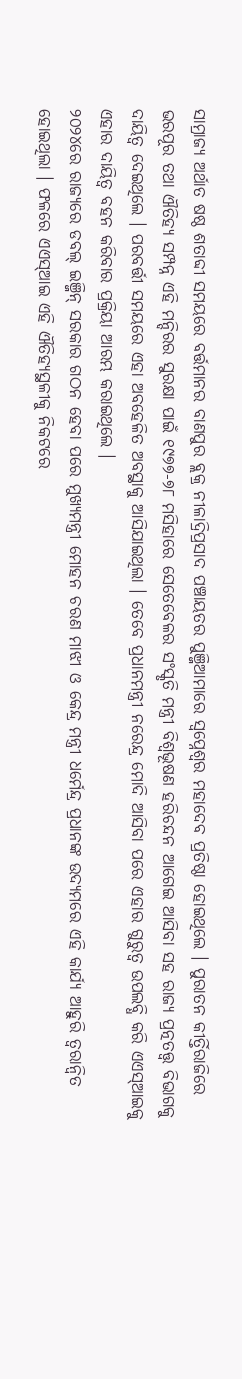ସାମ୍ରାଜ୍ୟ ଅର୍ଥାତ ଷଷ୍ଠ ଶତାବ୍ଦୀ ସମୟରେ ବର୍ତ୍ତମାନର ବାଣପୁର ବ୍ଲକ୍ର ନୀଳାଦ୍ରିପ୍ରସାଦ ପଞ୍ଚାୟତର ପୁଞ୍ଜିଆମାରେ ସ୍ୱପ୍ନେଶ୍ୱର ମହାଦେବ ପ୍ରତିଷ୍ଠା ହୋଇଥିଲେ । ପୁରାତନ କୀର୍ତ୍ତିରାଜିରେ ଭରପୂର ତଥା ଐତିହ୍ୟ ସମ୍ପନ୍ନ ଏହି ମନ୍ଦିରର ସୁରକ୍ଷା ପାଇଁ ୧୯୭୭-୭୮ ମସିହାରେ ସେତେବେଳର ସଂସ୍କୃତି ମନ୍ତ୍ରୀ ବିଶ୍ୱଭୂଷଣ ହରିଚନ୍ଦନ ଆଗେଇ ଆସିବା ସହ ରାଜ୍ୟ ପ୍ରତ୍ନତତ୍ତ୍ୱ ବିଭାଗକୁ ଦାୟିତ୍ୱ ଦେଇଥିଲେ । ପରବର୍ତ୍ତୀ ସମୟରେ ଏହା ଅବହେଳିତ ଅବସ୍ଥାକୁ ଆସିଯାଇଥିଲା । ତେବେ ପ୍ରଧାନମନ୍ତ୍ରୀ ନରେନ୍ଦ୍ର ମୋଦି ଆସିବା ପରେ ଏହାର ଗୁରୁତ୍ୱ ଉପଲବ୍ଧି କରି ଏଏସ୍ଆଇକୁ ଏହାର ଦାୟିତ୍ୱ ବହନ କରିବାର ପ୍ରକ୍ରିୟା ଆରମ୍ଭ କରାଇଥିଲେ ।
୨୦୨୪ରେ ରାଜ୍ୟରେ ଡବଲ୍ ଇଞ୍ଜିନ୍ ସରକାର ଗଠନ ହେବା ପରେ ମୁଖ୍ୟମନ୍ତ୍ରୀ ମୋହନ ଚରଣ ମାଝୀ ଓ କେନ୍ଦ୍ର ମନ୍ତ୍ରୀ ଧର୍ମେନ୍ଦ୍ର ପ୍ରଧାନଙ୍କ ଉଦ୍ୟମରେ ଏହି କାର୍ଯ୍ୟ ଆହୁରି ତ୍ୱରାନ୍ୱିତ ହୋଇଥିଲା । ଫଳରେ ଏଏସ୍ଆଇ ଏହି ଐତିହ୍ୟସ୍ଥଳୀକୁ ନିକଟରେ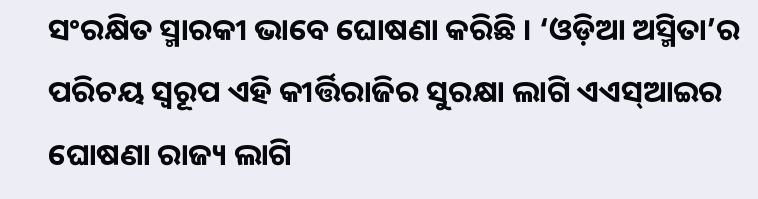ସଂରକ୍ଷିତ ସ୍ମାରକୀ ଭାବେ ଘୋଷଣା କରିଛି । ‘ଓଡ଼ିଆ ଅସ୍ମିତା’ର ପରିଚୟ ସ୍ୱରୂପ ଏହି କୀର୍ତ୍ତିରାଜିର ସୁରକ୍ଷା ଲାଗି ଏଏସ୍ଆଇର ଘୋଷଣା ରାଜ୍ୟ ଲାଗି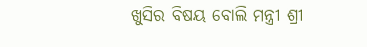ଖୁସିର ବିଷୟ ବୋଲି ମନ୍ତ୍ରୀ ଶ୍ରୀ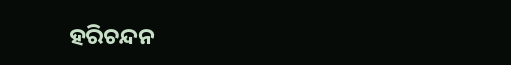ହରିଚନ୍ଦନ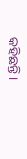କହିଛନ୍ତି ।